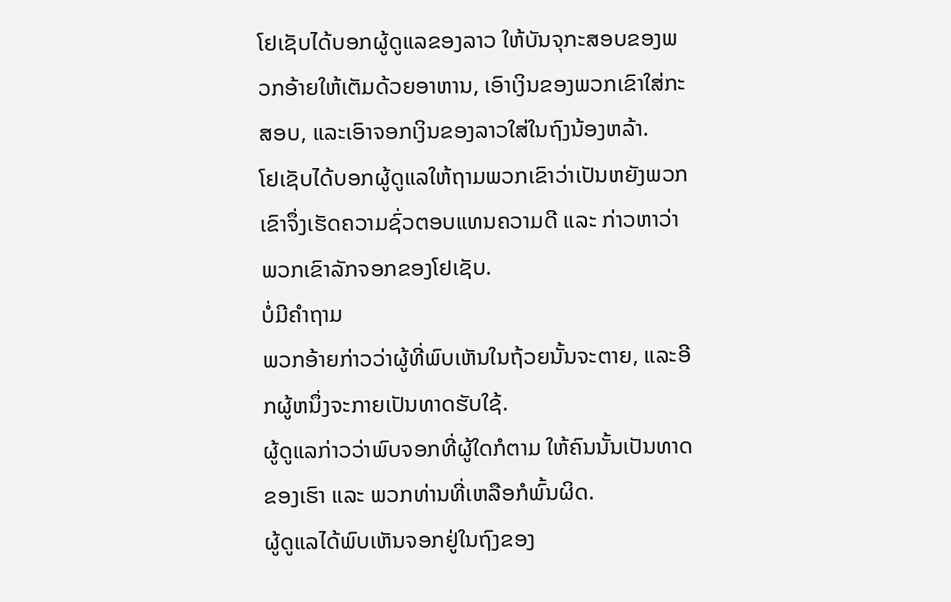ໂຢເຊັບໄດ້ບອກຜູ້ດູແລຂອງລາວ ໃຫ້ບັນຈຸກະສອບຂອງພວກອ້າຍໃຫ້ເຕັມດ້ວຍອາຫານ, ເອົາເງິນຂອງພວກເຂົາໃສ່ກະສອບ, ແລະເອົາຈອກເງິນຂອງລາວໃສ່ໃນຖົງນ້ອງຫລ້າ.
ໂຢເຊັບໄດ້ບອກຜູ້ດູແລໃຫ້ຖາມພວກເຂົາວ່າເປັນຫຍັງພວກເຂົາຈຶ່ງເຮັດຄວາມຊົ່ວຕອບແທນຄວາມດີ ແລະ ກ່າວຫາວ່າພວກເຂົາລັກຈອກຂອງໂຢເຊັບ.
ບໍ່ມີຄຳຖາມ
ພວກອ້າຍກ່າວວ່າຜູ້ທີ່ພົບເຫັນໃນຖ້ວຍນັ້ນຈະຕາຍ, ແລະອີກຜູ້ຫນຶ່ງຈະກາຍເປັນທາດຮັບໃຊ້.
ຜູ້ດູແລກ່າວວ່າພົບຈອກທີ່ຜູ້ໃດກໍຕາມ ໃຫ້ຄົນນັ້ນເປັນທາດຂອງເຮົາ ແລະ ພວກທ່ານທີ່ເຫລືອກໍພົ້ນຜິດ.
ຜູ້ດູແລໄດ້ພົບເຫັນຈອກຢູ່ໃນຖົງຂອງ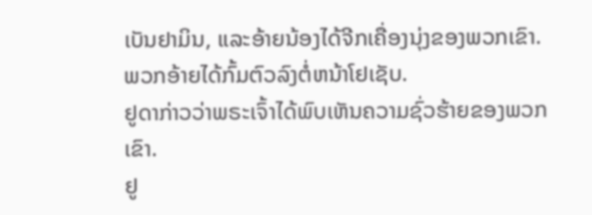ເບັນຢາມິນ, ແລະອ້າຍນ້ອງໄດ້ຈີກເຄື່ອງນຸ່ງຂອງພວກເຂົາ.
ພວກອ້າຍໄດ້ກົ້ມຕົວລົງຕໍ່ຫນ້າໂຢເຊັບ.
ຢູດາກ່າວວ່າພຣະເຈົ້າໄດ້ພົບເຫັນຄວາມຊົ່ວຮ້າຍຂອງພວກເຂົາ.
ຢູ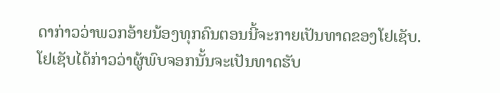ດາກ່າວວ່າພວກອ້າຍນ້ອງທຸກຄົນຕອນນີ້ຈະກາຍເປັນທາດຂອງໂຢເຊັບ.
ໂຢເຊັບໄດ້ກ່າວວ່າຜູ້ພົບຈອກນັ້ນຈະເປັນທາດຮັບ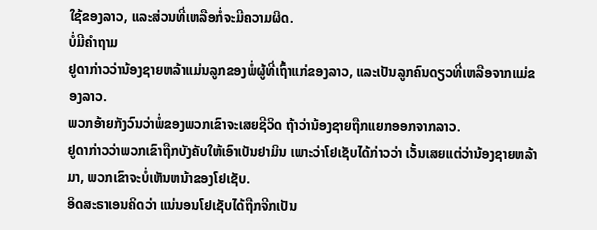ໃຊ້ຂອງລາວ, ແລະສ່ວນທີ່ເຫລືອກໍ່ຈະມີຄວາມຜິດ.
ບໍ່ມີຄຳຖາມ
ຢູດາກ່າວວ່ານ້ອງຊາຍຫລ້າແມ່ນລູກຂອງພໍ່ຜູ້ທີ່ເຖົ້າແກ່ຂອງລາວ, ແລະເປັນລູກຄົນດຽວທີ່ເຫລືອຈາກແມ່ຂອງລາວ.
ພວກອ້າຍກັງວົນວ່າພໍ່ຂອງພວກເຂົາຈະເສຍຊີວິດ ຖ້າວ່ານ້ອງຊາຍຖືກແຍກອອກຈາກລາວ.
ຢູດາກ່າວວ່າພວກເຂົາຖືກບັງຄັບໃຫ້ເອົາເບັນຢາມິນ ເພາະວ່າໂຢເຊັບໄດ້ກ່າວວ່າ ເວັ້ນເສຍແຕ່ວ່ານ້ອງຊາຍຫລ້າມາ, ພວກເຂົາຈະບໍ່ເຫັນຫນ້າຂອງໂຢເຊັບ.
ອິດສະຣາເອນຄິດວ່າ ແນ່ນອນໂຢເຊັບໄດ້ຖືກຈີກເປັນ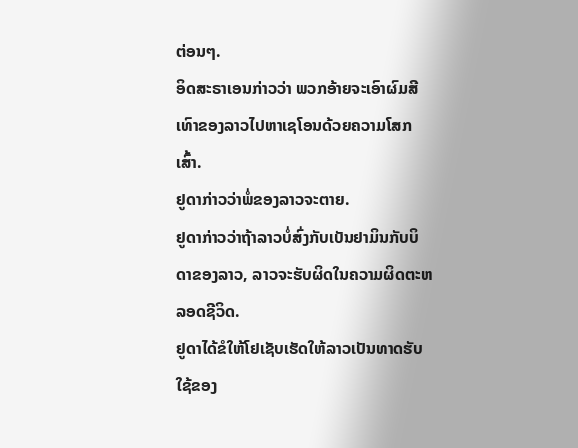ຕ່ອນໆ.
ອິດສະຣາເອນກ່າວວ່າ ພວກອ້າຍຈະເອົາຜົມສີເທົາຂອງລາວໄປຫາເຊໂອນດ້ວຍຄວາມໂສກເສົ້າ.
ຢູດາກ່າວວ່າພໍ່ຂອງລາວຈະຕາຍ.
ຢູດາກ່າວວ່າຖ້າລາວບໍ່ສົ່ງກັບເບັນຢາມິນກັບບິດາຂອງລາວ, ລາວຈະຮັບຜິດໃນຄວາມຜິດຕະຫລອດຊີວິດ.
ຢູດາໄດ້ຂໍໃຫ້ໂຢເຊັບເຮັດໃຫ້ລາວເປັນທາດຮັບໃຊ້ຂອງ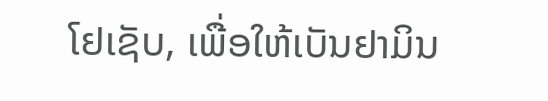ໂຢເຊັບ, ເພື່ອໃຫ້ເບັນຢາມິນ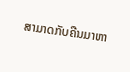ສາມາດກັບຄືນມາຫາ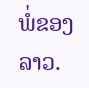ພໍ່ຂອງລາວ.